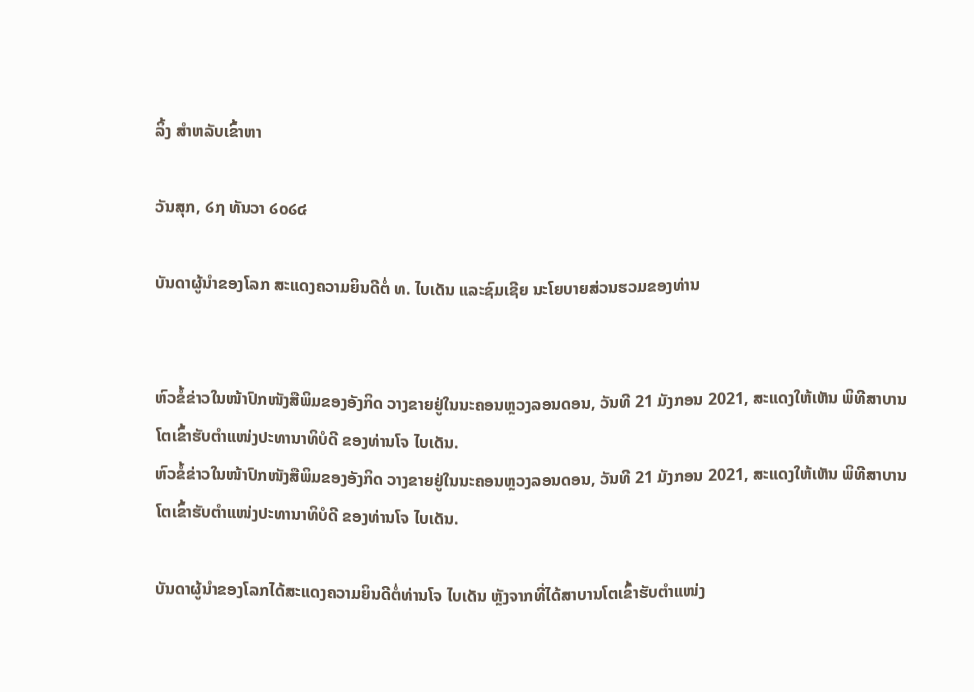ລິ້ງ ສຳຫລັບເຂົ້າຫາ

ວັນສຸກ, ໒໗ ທັນວາ ໒໐໒໔

ບັນດາຜູ້ນຳຂອງໂລກ ສະແດງຄວາມຍິນດີຕໍ່ ທ. ໄບເດັນ ແລະຊົມເຊີຍ ນະໂຍບາຍສ່ວນຮວມຂອງທ່ານ


ຫົວຂໍ້ຂ່າວໃນໜ້າປົກໜັງສືພິມຂອງອັງກິດ ວາງຂາຍຢູ່ໃນນະຄອນຫຼວງລອນດອນ, ວັນທີ 21 ມັງກອນ 2021, ສະແດງໃຫ້ເຫັນ ພິທີສາບານໂຕເຂົ້າຮັບຕຳແໜ່ງປະທານາທິບໍດີ ຂອງທ່ານໂຈ ໄບເດັນ.
ຫົວຂໍ້ຂ່າວໃນໜ້າປົກໜັງສືພິມຂອງອັງກິດ ວາງຂາຍຢູ່ໃນນະຄອນຫຼວງລອນດອນ, ວັນທີ 21 ມັງກອນ 2021, ສະແດງໃຫ້ເຫັນ ພິທີສາບານໂຕເຂົ້າຮັບຕຳແໜ່ງປະທານາທິບໍດີ ຂອງທ່ານໂຈ ໄບເດັນ.

ບັນດາຜູ້ນຳຂອງໂລກໄດ້ສະແດງຄວາມຍິນດີຕໍ່ທ່ານໂຈ ໄບເດັນ ຫຼັງຈາກທີ່ໄດ້ສາບານໂຕເຂົ້າຮັບຕຳແໜ່ງ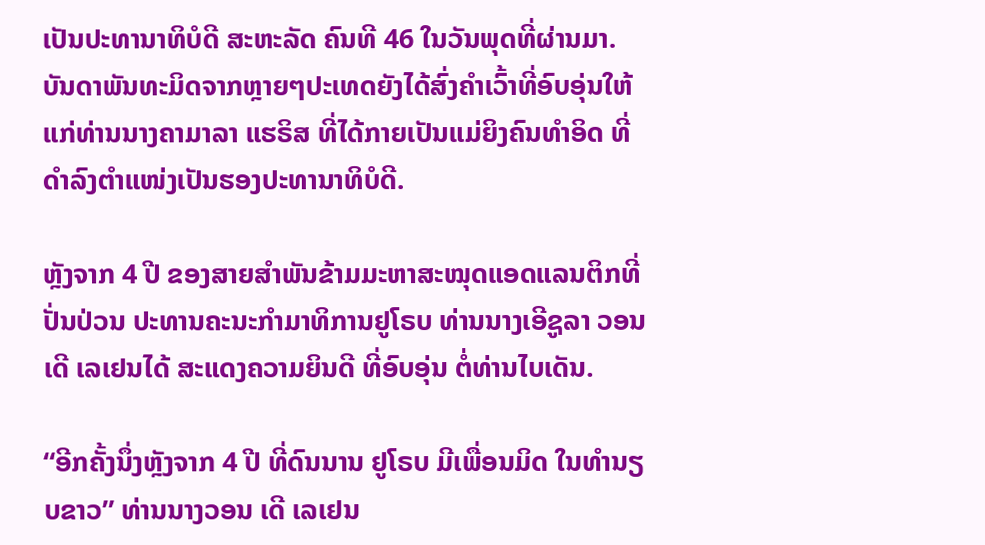ເປັນປະທານາທິບໍດີ ສະຫະລັດ ຄົນທີ 46 ໃນວັນພຸດທີ່ຜ່ານມາ. ບັນດາພັນທະມິດຈາກຫຼາຍໆປະເທດຍັງໄດ້ສົ່ງຄຳເວົ້າທີ່ອົບອຸ່ນໃຫ້ແກ່ທ່ານນາງຄາມາລາ ແຮຣິສ ທີ່ໄດ້ກາຍເປັນແມ່ຍິງຄົນທຳອິດ ທີ່ດຳລົງຕຳແໜ່ງເປັນຮອງປະທານາທິບໍດີ.

ຫຼັງຈາກ 4 ປີ ຂອງສາຍສຳພັນຂ້າມມະຫາສະໝຸດແອດແລນຕິກທີ່ປັ່ນປ່ວນ ປະທານຄະນະກຳມາທິການຢູໂຣບ ທ່ານນາງເອີຊູລາ ວອນ ເດີ ເລເຢນໄດ້ ສະແດງຄວາມຍິນດີ ທີ່ອົບອຸ່ນ ຕໍ່ທ່ານໄບເດັນ.

“ອີກຄັ້ງນຶ່ງຫຼັງຈາກ 4 ປີ ທີ່ດົນນານ ຢູໂຣບ ມີເພື່ອນມິດ ໃນທໍານຽບຂາວ” ທ່ານນາງວອນ ເດີ ເລເຢນ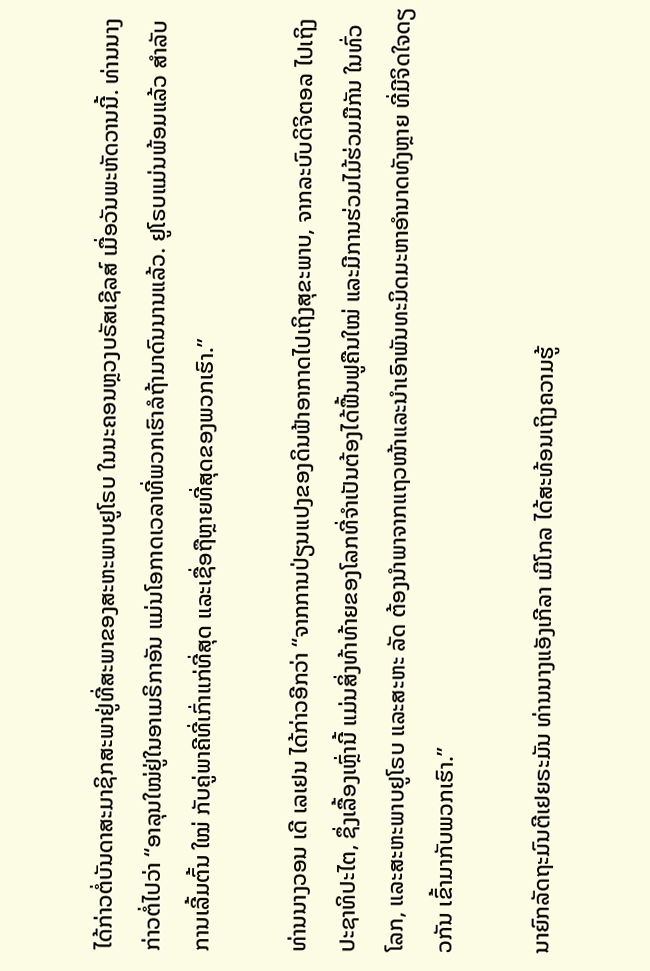ໄດ້ກ່າວຕໍ່ບັນດາສະມາຊິກສະພາຢູ່ທີ່ສະພາຂອງສະຫະພາບຢູໂຣບ ໃນນະຄອນຫຼວງບຣັສເຊີລສ໌ ເມື່ອວັນພະຫັດວານນີ້. ທ່ານນາງກ່າວຕໍ່ໄປວ່າ “ອາລຸນໃໝ່ຢູ່ໃນອາເມຣິກາອັນ ແມ່ນໂອກາດເວລາທີ່ພວກເຮົາລໍຖ້າມາດົນນານແລ້ວ. ຢູໂຣບແມ່ນພ້ອມແລ້ວ ສຳລັບການເລີ້ມຕົ້ນ ໃໝ່ ກັບຄູ່ພາຄີທີ່ເກົ່າແກ່ທີ່ສຸດ ແລະເຊື່ອຖືຫຼາຍທີ່ສຸດຂອງພວກເຮົາ.”

ທ່ານນາງວອນ ເດີ ເລເຢນ ໄດ້ກ່າວອີກວ່າ “ຈາກການປ່ຽນແປງຂອງດິນຟ້າອາກາດໄປເຖິງສຸຂະພາບ, ຈາກລະບົບດິຈິຕອລ ໄປເຖິງປະຊາທິປະໄຕ, ຊຶ່ງເລື້ອງເຫຼົ່ານີ້ ແມ່ນສິ່ງທ້າທ້າຍຂອງໂລກທີ່ຈຳເປັນຕ້ອງໄດ້ຟື້ນຟູຄືນໃໝ່ ແລະມີການຮ່ວມໄມ້ຮ່ວມມືກັນ ໃນທົ່ວໂລກ, ແລະສະຫະພາບຢູໂຣບ ແລະສະຫະ ລັດ ຕ້ອງນຳພາຈາກແຖວໜ້າແລະນຳເອົາພັນທະມິດມະຫາອຳນາດທັງຫຼາຍ ທີ່ມີຈິດໃຈດຽວກັນ ເຂົ້າມາກັບພວກເຮົາ.”

ນາຍົກລັດຖະມົນຕີເຢຍຣະມັນ ທ່ານນາງແອັງເກີລາ ເມີໂກລ ໄດ້ສະທ້ອນເຖິງຄວາມຮູ້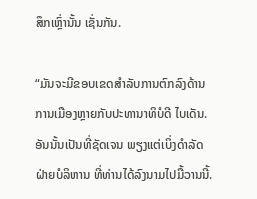ສຶກເຫຼົ່ານັ້ນ ເຊັ່ນກັນ.

“ມັນຈະມີຂອບເຂດສໍາລັບການຕົກລົງດ້ານການເມືອງຫຼາຍກັບປະທານາທິບໍດີ ໄບເດັນ. ອັນນັ້ນເປັນທີ່ຊັດເຈນ ພຽງແຕ່ເບິ່ງດຳລັດຝ່າຍບໍລິຫານ ທີ່ທ່ານໄດ້ລົງນາມໄປມື້ວານນີ້.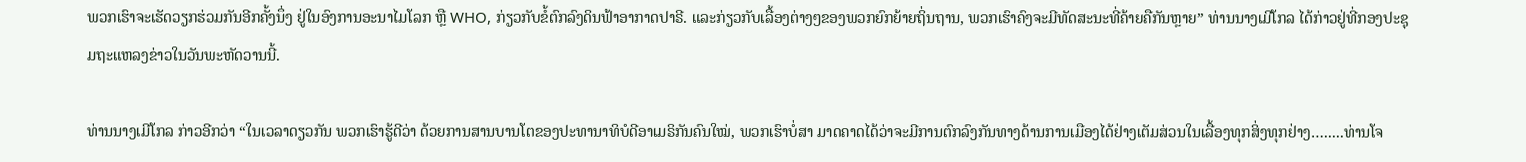ພວກເຮົາຈະເຮັດວຽກຮ່ວມກັນອີກຄັ້ງນຶ່ງ ຢູ່ໃນອົງການອະນາໄມໂລກ ຫຼື WHO, ກ່ຽວກັບຂໍ້ຕົກລົງດິນຟ້າອາກາດປາຣີ. ແລະກ່ຽວກັບເລື້ອງຕ່າງໆຂອງພວກຍົກຍ້າຍຖິ່ນຖານ, ພວກເຮົາຄົງຈະມີທັດສະນະທີ່ຄ້າຍຄືກັນຫຼາຍ” ທ່ານນາງເມີໂກລ ໄດ້ກ່າວຢູ່ທີ່ກອງປະຊຸມຖະແຫລງຂ່າວໃນວັນພະຫັດວານນີ້.

ທ່ານນາງເມີໂກລ ກ່າວອີກວ່າ “ໃນເວລາດຽວກັນ ພວກເຮົາຮູ້ດີວ່າ ດ້ວຍການສານບານໂຕຂອງປະທານາທິບໍດີອາເມຣິກັນຄົນໃໝ່, ພວກເຮົາບໍ່ສາ ມາດຄາດໄດ້ວ່າຈະມີການຕົກລົງກັນທາງດ້ານການເມືອງໄດ້ຢ່າງເຕັມສ່ວນໃນເລື້ອງທຸກສິ່ງທຸກຢ່າງ….....ທ່ານໂຈ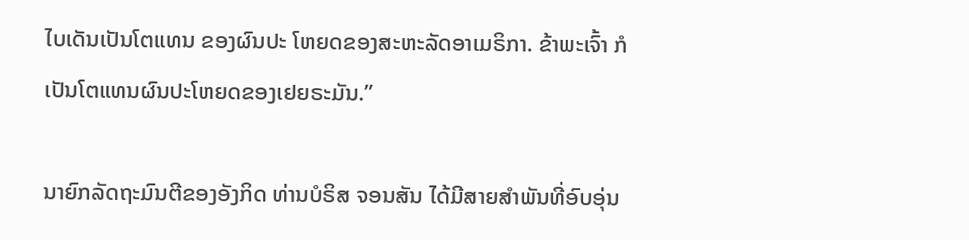ໄບເດັນເປັນໂຕແທນ ຂອງຜົນປະ ໂຫຍດຂອງສະຫະລັດອາເມຣິກາ. ຂ້າພະເຈົ້າ ກໍເປັນໂຕແທນຜົນປະໂຫຍດຂອງເຢຍຣະມັນ.”

ນາຍົກລັດຖະມົນຕີຂອງອັງກິດ ທ່ານບໍຣິສ ຈອນສັນ ໄດ້ມີສາຍສຳພັນທີ່ອົບອຸ່ນ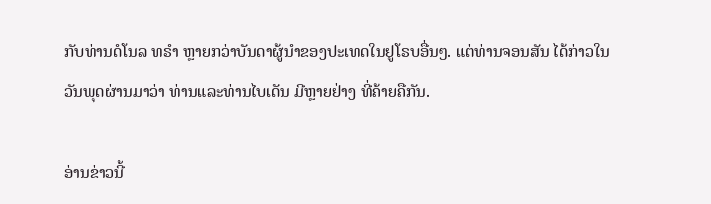ກັບທ່ານດໍໂນລ ທຣຳ ຫຼາຍກວ່າບັນດາຜູ້ນຳຂອງປະເທດໃນຢູໂຣບອື່ນໆ. ແຕ່ທ່ານຈອນສັນ ໄດ້ກ່າວໃນວັນພຸດຜ່ານມາວ່າ ທ່ານແລະທ່ານໄບເດັນ ມີຫຼາຍຢ່າງ ທີ່ຄ້າຍຄືກັນ.

ອ່ານຂ່າວນີ້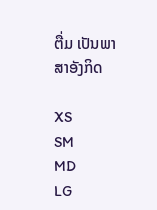ຕື່ມ ເປັນພາສາອັງກິດ

XS
SM
MD
LG